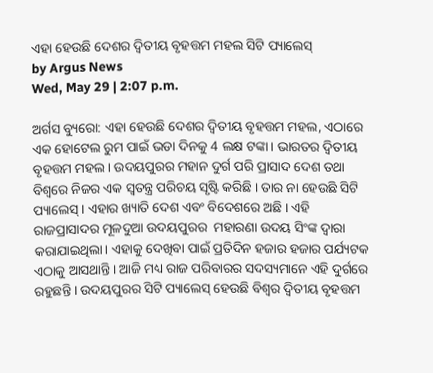ଏହା ହେଉଛି ଦେଶର ଦ୍ୱିତୀୟ ବୃହତ୍ତମ ମହଲ ସିଟି ପ୍ୟାଲେସ୍
by Argus News
Wed, May 29 | 2:07 p.m.

ଅର୍ଗସ ବ୍ୟୁରୋ: ଏହା ହେଉଛି ଦେଶର ଦ୍ୱିତୀୟ ବୃହତ୍ତମ ମହଲ, ଏଠାରେ ଏକ ହୋଟେଲ ରୁମ ପାଇଁ ଭଡା ଦିନକୁ 4 ଲକ୍ଷ ଟଙ୍କା। ଭାରତର ଦ୍ୱିତୀୟ ବୃହତ୍ତମ ମହଲ। ଉଦୟପୁରର ମହାନ ଦୁର୍ଗ ପରି ପ୍ରାସାଦ ଦେଶ ତଥା ବିଶ୍ଵରେ ନିଜର ଏକ ସ୍ୱତନ୍ତ୍ର ପରିଚୟ ସୃଷ୍ଟି କରିଛି । ତାର ନା ହେଉଛି ସିଟି ପ୍ୟାଲେସ୍ । ଏହାର ଖ୍ୟାତି ଦେଶ ଏବଂ ବିଦେଶରେ ଅଛି । ଏହି ରାଜପ୍ରାସାଦର ମୂଳଦୁଆ ଉଦୟପୁରର  ମହାରଣା ଉଦୟ ସିଂଙ୍କ ଦ୍ୱାରା କରାଯାଇଥିଲା। ଏହାକୁ ଦେଖିବା ପାଇଁ ପ୍ରତିଦିନ ହଜାର ହଜାର ପର୍ଯ୍ୟଟକ ଏଠାକୁ ଆସଥାନ୍ତି । ଆଜି ମଧ୍ୟ ରାଜ ପରିବାରର ସଦସ୍ୟମାନେ ଏହି ଦୁର୍ଗରେ ରହୁଛନ୍ତି । ଉଦୟପୁରର ସିଟି ପ୍ୟାଲେସ୍ ହେଉଛି ବିଶ୍ୱର ଦ୍ୱିତୀୟ ବୃହତ୍ତମ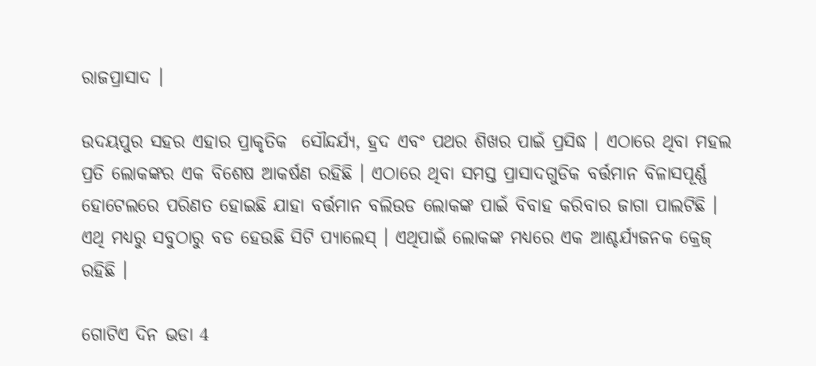ରାଜପ୍ରାସାଦ ।

ଉଦୟପୁର ସହର ଏହାର ପ୍ରାକୃତିକ  ସୌନ୍ଦର୍ଯ୍ୟ, ହ୍ରଦ ଏବଂ ପଥର ଶିଖର ପାଇଁ ପ୍ରସିଦ୍ଧ । ଏଠାରେ ଥିବା ମହଲ  ପ୍ରତି ଲୋକଙ୍କର ଏକ ବିଶେଷ ଆକର୍ଷଣ ରହିଛି । ଏଠାରେ ଥିବା ସମସ୍ତ ପ୍ରାସାଦଗୁଡିକ ବର୍ତ୍ତମାନ ବିଳାସପୂର୍ଣ୍ଣ ହୋଟେଲରେ ପରିଣତ ହୋଇଛି ଯାହା ବର୍ତ୍ତମାନ ବଲିଉଡ ଲୋକଙ୍କ ପାଇଁ ବିବାହ କରିବାର ଜାଗା ପାଲଟିଛି । ଏଥି ମଧ୍ୟରୁ ସବୁଠାରୁ ବଡ ହେଉଛି ସିଟି ପ୍ୟାଲେସ୍ । ଏଥିପାଇଁ ଲୋକଙ୍କ ମଧ୍ୟରେ ଏକ ଆଶ୍ଚର୍ଯ୍ୟଜନକ କ୍ରେଜ୍ ରହିଛି ।

ଗୋଟିଏ ଦିନ ଭଡା 4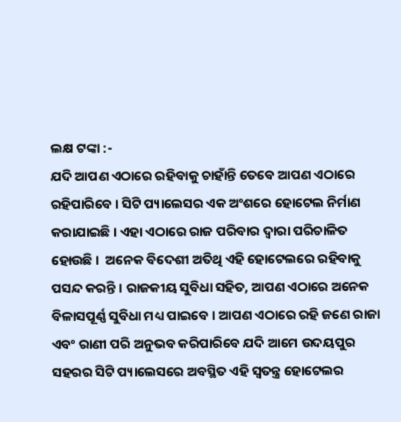ଲକ୍ଷ ଟଙ୍କା :-
ଯଦି ଆପଣ ଏଠାରେ ରହିବାକୁ ଚାହାଁନ୍ତି ତେବେ ଆପଣ ଏଠାରେ ରହିପାରିବେ । ସିଟି ପ୍ୟାଲେସର ଏକ ଅଂଶରେ ହୋଟେଲ ନିର୍ମାଣ କରାଯାଇଛି । ଏହା ଏଠାରେ ରାଜ ପରିବାର ଦ୍ୱାରା ପରିଚାଳିତ ହୋଉଛି ।  ଅନେକ ବିଦେଶୀ ଅତିଥି ଏହି ହୋଟେଲରେ ରହିବାକୁ ପସନ୍ଦ କରନ୍ତି । ରାଜକୀୟ ସୁବିଧା ସହିତ, ଆପଣ ଏଠାରେ ଅନେକ ବିଳାସପୂର୍ଣ୍ଣ ସୁବିଧା ମଧ୍ୟ ପାଇବେ । ଆପଣ ଏଠାରେ ରହି ଜଣେ ରାଜା ଏବଂ ରାଣୀ ପରି ଅନୁଭବ କରିପାରିବେ ଯଦି ଆମେ ଉଦୟପୁର ସହରର ସିଟି ପ୍ୟାଲେସରେ ଅବସ୍ଥିତ ଏହି ସ୍ୱତନ୍ତ୍ର ହୋଟେଲର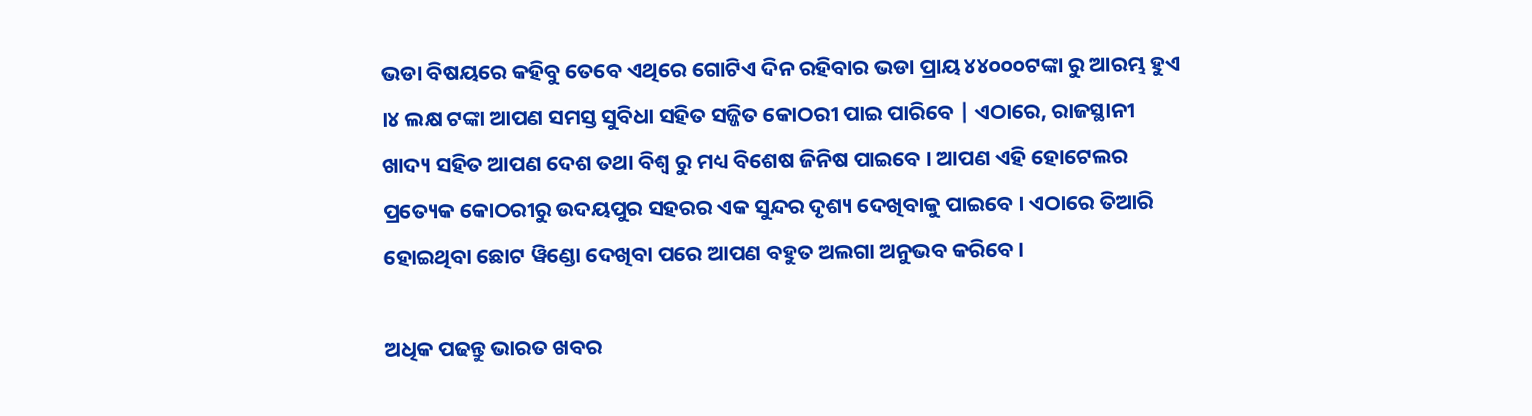ଭଡା ବିଷୟରେ କହିବୁ ତେବେ ଏଥିରେ ଗୋଟିଏ ଦିନ ରହିବାର ଭଡା ପ୍ରାୟ ୪୪୦୦୦ଟଙ୍କା ରୁ ଆରମ୍ଭ ହୁଏ ।୪ ଲକ୍ଷ ଟଙ୍କା ଆପଣ ସମସ୍ତ ସୁବିଧା ସହିତ ସଜ୍ଜିତ କୋଠରୀ ପାଇ ପାରିବେ | ଏଠାରେ, ରାଜସ୍ଥାନୀ ଖାଦ୍ୟ ସହିତ ଆପଣ ଦେଶ ତଥା ବିଶ୍ଵ ରୁ ମଧ୍ୟ ବିଶେଷ ଜିନିଷ ପାଇବେ । ଆପଣ ଏହି ହୋଟେଲର ପ୍ରତ୍ୟେକ କୋଠରୀରୁ ଉଦୟପୁର ସହରର ଏକ ସୁନ୍ଦର ଦୃଶ୍ୟ ଦେଖିବାକୁ ପାଇବେ । ଏଠାରେ ତିଆରି ହୋଇଥିବା ଛୋଟ ୱିଣ୍ଡୋ ଦେଖିବା ପରେ ଆପଣ ବହୁତ ଅଲଗା ଅନୁଭବ କରିବେ।

ଅଧିକ ପଢନ୍ତୁ ଭାରତ ଖବର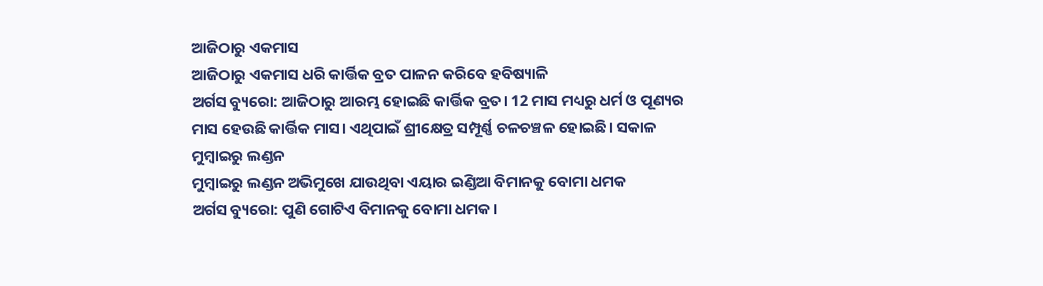ଆଜିଠାରୁ ଏକମାସ
ଆଜିଠାରୁ ଏକମାସ ଧରି କାର୍ତ୍ତିକ ବ୍ରତ ପାଳନ କରିବେ ହବିଷ୍ୟାଳି
ଅର୍ଗସ ବ୍ୟୁରୋ: ଆଜିଠାରୁ ଆରମ୍ଭ ହୋଇଛି କାର୍ତ୍ତିକ ବ୍ରତ। 12 ମାସ ମଧ୍ୟରୁ ଧର୍ମ ଓ ପୂଣ୍ୟର ମାସ ହେଉଛି କାର୍ତ୍ତିକ ମାସ। ଏଥିପାଇଁ ଶ୍ରୀକ୍ଷେତ୍ର ସମ୍ପୂର୍ଣ୍ଣ ଚଳଚଞ୍ଚଳ ହୋଇଛି। ସକାଳ
ମୁମ୍ବାଇରୁ ଲଣ୍ଡନ
ମୁମ୍ବାଇରୁ ଲଣ୍ଡନ ଅଭିମୁଖେ ଯାଉଥିବା ଏୟାର ଇଣ୍ଡିଆ ବିମାନକୁ ବୋମା ଧମକ
ଅର୍ଗସ ବ୍ୟୁରୋ: ପୁଣି ଗୋଟିଏ ବିମାନକୁ ବୋମା ଧମକ।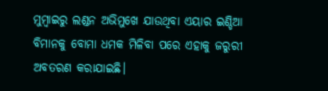ମୁମ୍ବାଇରୁ ଲଣ୍ଡନ ଅଭିମୁଖେ ଯାଉଥିବା ଏୟାର ଇଣ୍ଡିଆ ବିମାନକୁ ବୋମା ଧମକ ମିଳିବା ପରେ ଏହାକୁ ଜରୁରୀ ଅବତରଣ କରାଯାଇଛି।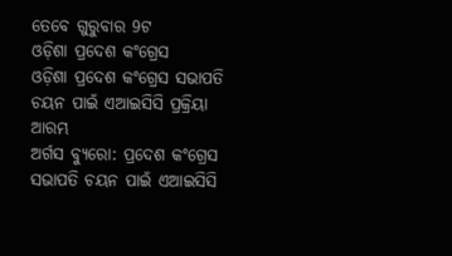ତେବେ ଗୁରୁବାର 9ଟ
ଓଡ଼ିଶା ପ୍ରଦେଶ କଂଗ୍ରେସ
ଓଡ଼ିଶା ପ୍ରଦେଶ କଂଗ୍ରେସ ସଭାପତି ଚୟନ ପାଇଁ ଏଆଇସିସି ପ୍ରକ୍ରିୟା ଆରମ୍ଭ
ଅର୍ଗସ ବ୍ୟୁରୋ: ପ୍ରଦେଶ କଂଗ୍ରେସ ସଭାପତି ଚୟନ ପାଇଁ ଏଆଇସିସି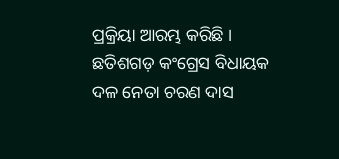ପ୍ରକ୍ରିୟା ଆରମ୍ଭ କରିଛି । ଛତିଶଗଡ଼ କଂଗ୍ରେସ ବିଧାୟକ ଦଳ ନେତା ଚରଣ ଦାସ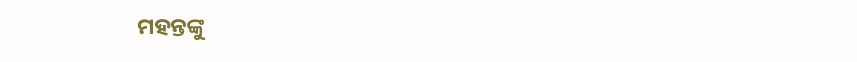ମହନ୍ତଙ୍କୁ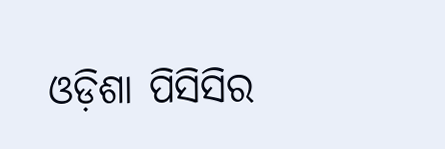ଓଡ଼ିଶା ପିସିସିର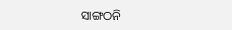ସାଙ୍ଗଠନି